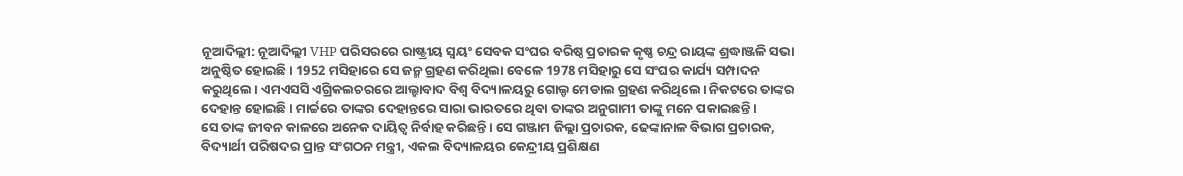ନୂଆଦିଲ୍ଲୀ: ନୂଆଦିଲ୍ଲୀ VHP ପରିସରରେ ରାଷ୍ଟ୍ରୀୟ ସ୍ବୟଂ ସେବକ ସଂଘର ବରିଷ୍ଠ ପ୍ରଚାରକ କୃଷ୍ଣ ଚନ୍ଦ୍ର ରାୟଙ୍କ ଶ୍ରଦ୍ଧାଞ୍ଜଳି ସଭା ଅନୁଷ୍ଠିତ ହୋଇଛି। 1952 ମସିହାରେ ସେ ଜନ୍ମ ଗ୍ରହଣ କରିଥିଲା ବେଳେ 1978 ମସିହାରୁ ସେ ସଂଘର କାର୍ଯ୍ୟ ସମ୍ପାଦନ କରୁଥିଲେ। ଏମଏସସି ଏଗ୍ରିକଲଚରରେ ଆଲ୍ହାବାଦ ବିଶ୍ୱ ବିଦ୍ୟାଳୟରୁ ଗୋଲ୍ଡ ମେଡାଲ ଗ୍ରହଣ କରିଥିଲେ। ନିକଟରେ ତାଙ୍କର ଦେହାନ୍ତ ହୋଇଛି। ମାର୍ଚ୍ଚରେ ତାଙ୍କର ଦେହାନ୍ତରେ ସାରା ଭାରତରେ ଥିବା ତାଙ୍କର ଅନୁଗାମୀ ତାଙ୍କୁ ମନେ ପକାଇଛନ୍ତି।
ସେ ତାଙ୍କ ଜୀବନ କାଳରେ ଅନେକ ଦାୟିତ୍ୱ ନିର୍ବାହ କରିଛନ୍ତି। ସେ ଗଞ୍ଜାମ ଜିଲ୍ଲା ପ୍ରଚାରକ, ଢେଙ୍କାନାଳ ବିଭାଗ ପ୍ରଚାରକ, ବିଦ୍ୟାର୍ଥୀ ପରିଷଦର ପ୍ରାନ୍ତ ସଂଗଠନ ମନ୍ତ୍ରୀ, ଏକଲ ବିଦ୍ୟାଳୟର କେନ୍ଦ୍ରୀୟ ପ୍ରଶିକ୍ଷଣ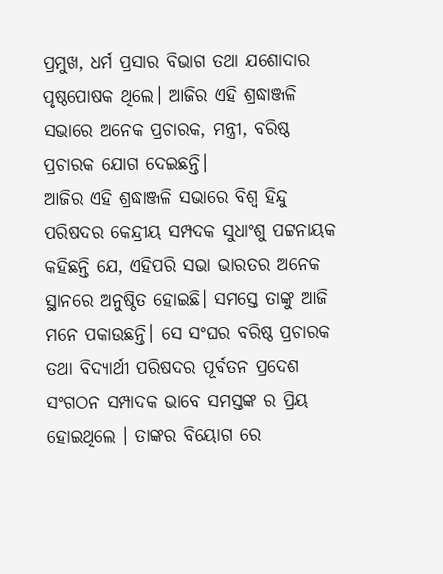ପ୍ରମୁଖ, ଧର୍ମ ପ୍ରସାର ବିଭାଗ ତଥା ଯଶୋଦାର ପୃଷ୍ଠପୋଷକ ଥିଲେ। ଆଜିର ଏହି ଶ୍ରଦ୍ଧାଞ୍ଜଳି ସଭାରେ ଅନେକ ପ୍ରଚାରକ, ମନ୍ତ୍ରୀ, ବରିଷ୍ଠ ପ୍ରଚାରକ ଯୋଗ ଦେଇଛନ୍ତି।
ଆଜିର ଏହି ଶ୍ରଦ୍ଧାଞ୍ଜଳି ସଭାରେ ବିଶ୍ୱ ହିନ୍ଦୁ ପରିଷଦର କେନ୍ଦ୍ରୀୟ ସମ୍ପଦକ ସୁଧାଂଶୁ ପଟ୍ଟନାୟକ କହିଛନ୍ତି ଯେ, ଏହିପରି ସଭା ଭାରତର ଅନେକ ସ୍ଥାନରେ ଅନୁଷ୍ଠିତ ହୋଇଛି। ସମସ୍ତେ ତାଙ୍କୁ ଆଜି ମନେ ପକାଉଛନ୍ତି। ସେ ସଂଘର ବରିଷ୍ଠ ପ୍ରଚାରକ ତଥା ବିଦ୍ୟାର୍ଥୀ ପରିଷଦର ପୂର୍ବତନ ପ୍ରଦେଶ ସଂଗଠନ ସମ୍ପାଦକ ଭାବେ ସମସ୍ତଙ୍କ ର ପ୍ରିୟ ହୋଇଥିଲେ । ତାଙ୍କର ବିୟୋଗ ରେ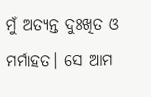ମୁଁ ଅତ୍ୟନ୍ତ ଦୁଃଖିତ ଓ ମର୍ମାହତ। ସେ ଆମ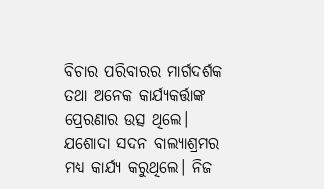ବିଚାର ପରିବାରର ମାର୍ଗଦର୍ଶକ ତଥା ଅନେକ କାର୍ଯ୍ୟକର୍ତ୍ତାଙ୍କ ପ୍ରେରଣାର ଉତ୍ସ ଥିଲେ। ଯଶୋଦା ସଦନ ବାଲ୍ୟାଶ୍ରମର ମଧ୍ୟ କାର୍ଯ୍ୟ କରୁଥିଲେ। ନିଜ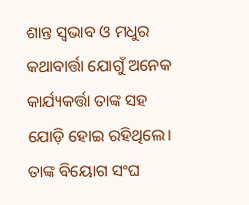ଶାନ୍ତ ସ୍ଵଭାବ ଓ ମଧୁର କଥାବାର୍ତ୍ତା ଯୋଗୁଁ ଅନେକ କାର୍ଯ୍ୟକର୍ତ୍ତା ତାଙ୍କ ସହ ଯୋଡ଼ି ହୋଇ ରହିଥିଲେ। ତାଙ୍କ ବିୟୋଗ ସଂଘ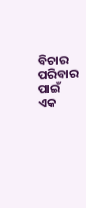ବିଚାର ପରିବାର ପାଇଁ ଏକ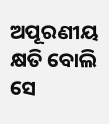ଅପୂରଣୀୟ କ୍ଷତି ବୋଲି ସେ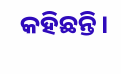କହିଛନ୍ତି।